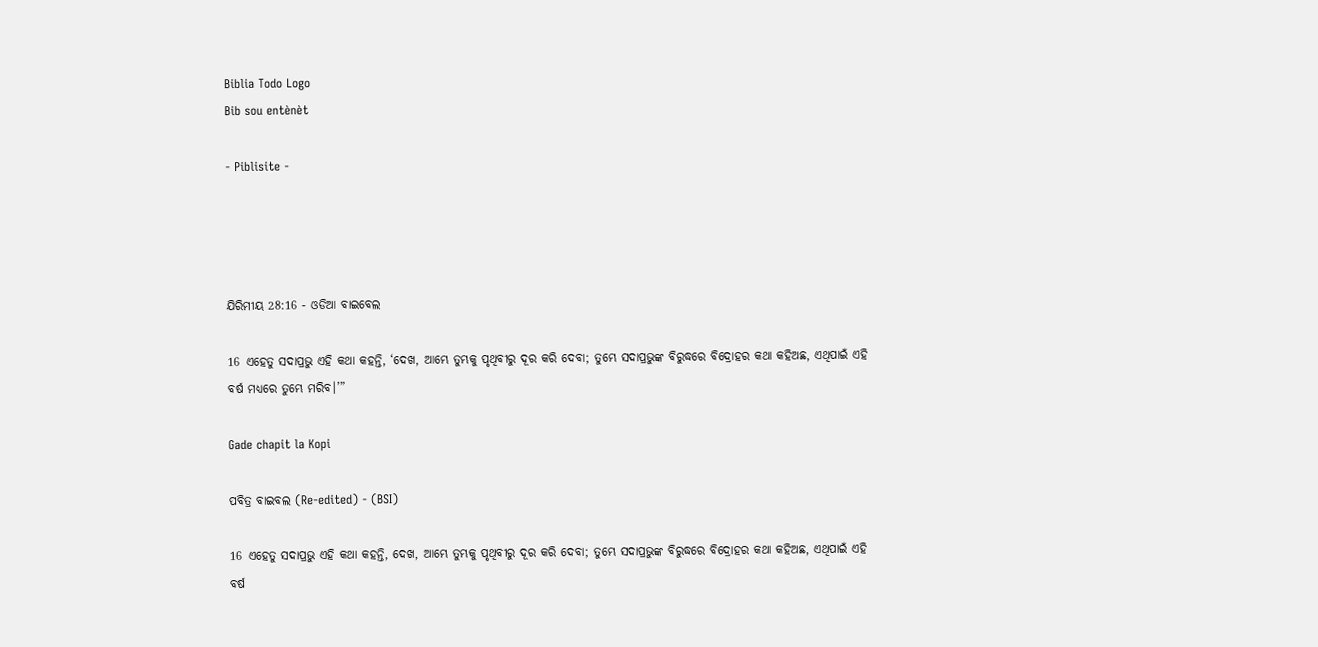Biblia Todo Logo
Bib sou entènèt

- Piblisite -




ଯିରିମୀୟ 28:16 - ଓଡିଆ ବାଇବେଲ

16 ଏହେତୁ ସଦାପ୍ରଭୁ ଏହି କଥା କହନ୍ତି, ‘ଦେଖ, ଆମ୍ଭେ ତୁମ୍ଭକୁ ପୃଥିବୀରୁ ଦୂର କରି ଦେବା; ତୁମ୍ଭେ ସଦାପ୍ରଭୁଙ୍କ ବିରୁଦ୍ଧରେ ବିଦ୍ରୋହର କଥା କହିଅଛ, ଏଥିପାଇଁ ଏହି ବର୍ଷ ମଧ୍ୟରେ ତୁମ୍ଭେ ମରିବ।’”

Gade chapit la Kopi

ପବିତ୍ର ବାଇବଲ (Re-edited) - (BSI)

16 ଏହେତୁ ସଦାପ୍ରଭୁ ଏହି କଥା କହନ୍ତି, ଦେଖ, ଆମ୍ଭେ ତୁମ୍ଭକୁ ପୃଥିବୀରୁ ଦୂର କରି ଦେବା; ତୁମ୍ଭେ ସଦାପ୍ରଭୁଙ୍କ ବିରୁଦ୍ଧରେ ବିଦ୍ରୋହର କଥା କହିଅଛ, ଏଥିପାଇଁ ଏହି ବର୍ଷ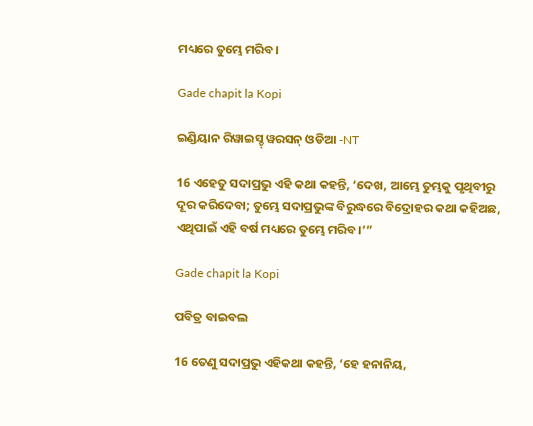ମଧ୍ୟରେ ତୁମ୍ଭେ ମରିବ।

Gade chapit la Kopi

ଇଣ୍ଡିୟାନ ରିୱାଇସ୍ଡ୍ ୱରସନ୍ ଓଡିଆ -NT

16 ଏହେତୁ ସଦାପ୍ରଭୁ ଏହି କଥା କହନ୍ତି, ‘ଦେଖ, ଆମ୍ଭେ ତୁମ୍ଭକୁ ପୃଥିବୀରୁ ଦୂର କରିଦେବା; ତୁମ୍ଭେ ସଦାପ୍ରଭୁଙ୍କ ବିରୁଦ୍ଧରେ ବିଦ୍ରୋହର କଥା କହିଅଛ, ଏଥିପାଇଁ ଏହି ବର୍ଷ ମଧ୍ୟରେ ତୁମ୍ଭେ ମରିବ।’”

Gade chapit la Kopi

ପବିତ୍ର ବାଇବଲ

16 ତେଣୁ ସଦାପ୍ରଭୁ ଏହିକଥା କହନ୍ତି, ‘ହେ ହନାନିୟ,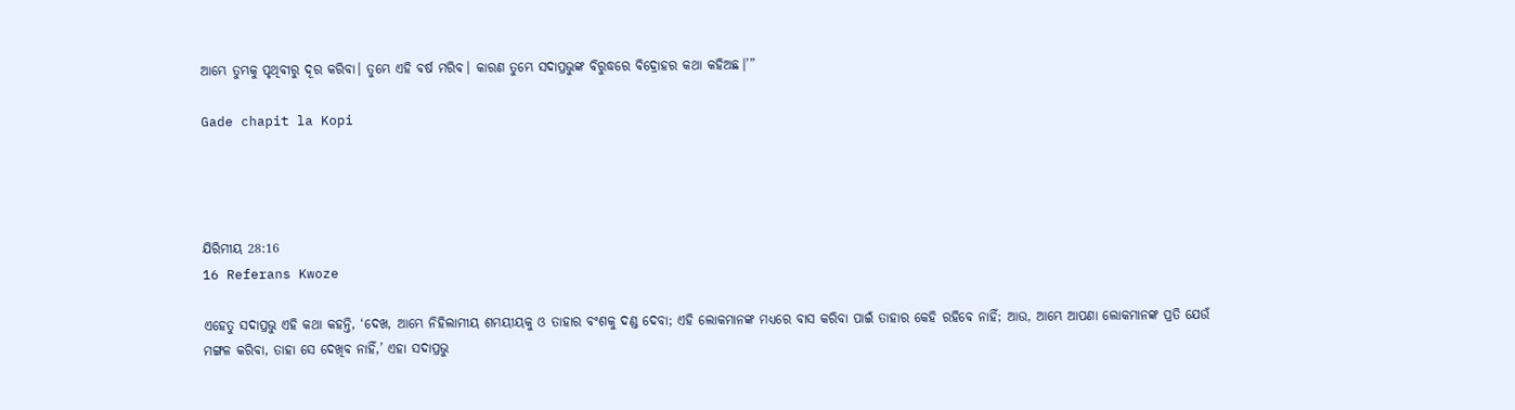ଆମ୍ଭେ ତୁମ୍ଭକୁ ପୃଥିବୀରୁ ଦୂର କରିବା। ତୁମ୍ଭେ ଏହି ବର୍ଷ ମରିବ। କାରଣ ତୁମ୍ଭେ ସଦାପ୍ରଭୁଙ୍କ ବିରୁଦ୍ଧରେ ବିଦ୍ରୋହର କଥା କହିଅଛ।’”

Gade chapit la Kopi




ଯିରିମୀୟ 28:16
16 Referans Kwoze

ଏହେତୁ ସଦାପ୍ରଭୁ ଏହି କଥା କହନ୍ତି, ‘ଦେଖ, ଆମ୍ଭେ ନିହିଲାମୀୟ ଶମୟୀୟକୁ ଓ ତାହାର ବଂଶକୁ ଦଣ୍ଡ ଦେବା; ଏହି ଲୋକମାନଙ୍କ ମଧ୍ୟରେ ବାସ କରିବା ପାଇଁ ତାହାର କେହି ରହିବେ ନାହିଁ; ଆଉ, ଆମ୍ଭେ ଆପଣା ଲୋକମାନଙ୍କ ପ୍ରତି ଯେଉଁ ମଙ୍ଗଳ କରିବା, ତାହା ସେ ଦେଖିବ ନାହିଁ,’ ଏହା ସଦାପ୍ରଭୁ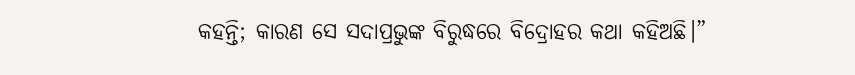କହନ୍ତି; କାରଣ ସେ ସଦାପ୍ରଭୁଙ୍କ ବିରୁଦ୍ଧରେ ବିଦ୍ରୋହର କଥା କହିଅଛି।”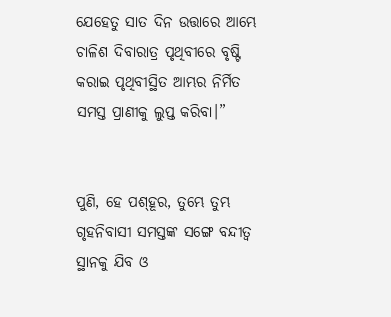ଯେହେତୁ ସାତ ଦିନ ଉତ୍ତାରେ ଆମ୍ଭେ ଚାଳିଶ ଦିବାରାତ୍ର ପୃଥିବୀରେ ବୃଷ୍ଟି କରାଇ ପୃଥିବୀସ୍ଥିତ ଆମ୍ଭର ନିର୍ମିତ ସମସ୍ତ ପ୍ରାଣୀକୁ ଲୁପ୍ତ କରିବା।”


ପୁଣି, ହେ ପଶ୍‍ହୂର, ତୁମ୍ଭେ ତୁମ୍ଭ ଗୃହନିବାସୀ ସମସ୍ତଙ୍କ ସଙ୍ଗେ ବନ୍ଦୀତ୍ୱ ସ୍ଥାନକୁ ଯିବ ଓ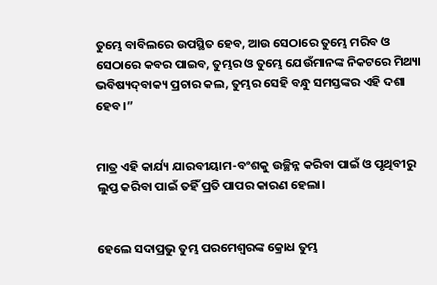ତୁମ୍ଭେ ବାବିଲରେ ଉପସ୍ଥିତ ହେବ, ଆଉ ସେଠାରେ ତୁମ୍ଭେ ମରିବ ଓ ସେଠାରେ କବର ପାଇବ, ତୁମ୍ଭର ଓ ତୁମ୍ଭେ ଯେଉଁମାନଙ୍କ ନିକଟରେ ମିଥ୍ୟା ଭବିଷ୍ୟଦ୍‍ବାକ୍ୟ ପ୍ରଚାର କଲ, ତୁମ୍ଭର ସେହି ବନ୍ଧୁ ସମସ୍ତଙ୍କର ଏହି ଦଶା ହେବ।”


ମାତ୍ର ଏହି କାର୍ଯ୍ୟ ଯାରବୀୟାମ-ବଂଶକୁ ଉଚ୍ଛିନ୍ନ କରିବା ପାଇଁ ଓ ପୃଥିବୀରୁ ଲୁପ୍ତ କରିବା ପାଇଁ ତହିଁ ପ୍ରତି ପାପର କାରଣ ହେଲା।


ହେଲେ ସଦାପ୍ରଭୁ ତୁମ୍ଭ ପରମେଶ୍ୱରଙ୍କ କ୍ରୋଧ ତୁମ୍ଭ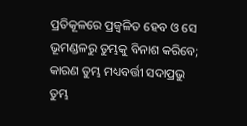ପ୍ରତିକୂଳରେ ପ୍ରଜ୍ୱଳିତ ହେବ ଓ ସେ ଭୂମଣ୍ଡଳରୁ ତୁମ୍ଭକୁ ବିନାଶ କରିବେ; କାରଣ ତୁମ୍ଭ ମଧ୍ୟବର୍ତ୍ତୀ ସଦାପ୍ରଭୁ ତୁମ୍ଭ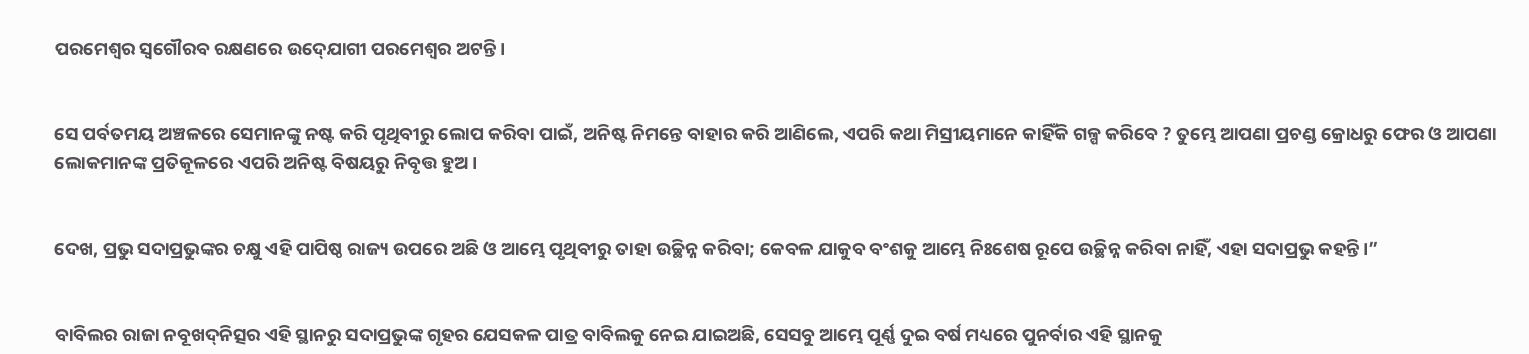ପରମେଶ୍ୱର ସ୍ୱଗୌରବ ରକ୍ଷଣରେ ଉଦ୍‍ଯୋଗୀ ପରମେଶ୍ୱର ଅଟନ୍ତି।


ସେ ପର୍ବତମୟ ଅଞ୍ଚଳରେ ସେମାନଙ୍କୁ ନଷ୍ଟ କରି ପୃଥିବୀରୁ ଲୋପ କରିବା ପାଇଁ, ଅନିଷ୍ଟ ନିମନ୍ତେ ବାହାର କରି ଆଣିଲେ, ଏପରି କଥା ମିସ୍ରୀୟମାନେ କାହିଁକି ଗଳ୍ପ କରିବେ ? ତୁମ୍ଭେ ଆପଣା ପ୍ରଚଣ୍ଡ କ୍ରୋଧରୁ ଫେର ଓ ଆପଣା ଲୋକମାନଙ୍କ ପ୍ରତିକୂଳରେ ଏପରି ଅନିଷ୍ଟ ବିଷୟରୁ ନିବୃତ୍ତ ହୁଅ।


ଦେଖ, ପ୍ରଭୁ ସଦାପ୍ରଭୁଙ୍କର ଚକ୍ଷୁ ଏହି ପାପିଷ୍ଠ ରାଜ୍ୟ ଉପରେ ଅଛି ଓ ଆମ୍ଭେ ପୃଥିବୀରୁ ତାହା ଉଚ୍ଛିନ୍ନ କରିବା; କେବଳ ଯାକୁବ ବଂଶକୁ ଆମ୍ଭେ ନିଃଶେଷ ରୂପେ ଉଚ୍ଛିନ୍ନ କରିବା ନାହିଁ, ଏହା ସଦାପ୍ରଭୁ କହନ୍ତି।”


ବାବିଲର ରାଜା ନବୂଖଦ୍‍ନିତ୍ସର ଏହି ସ୍ଥାନରୁ ସଦାପ୍ରଭୁଙ୍କ ଗୃହର ଯେସକଳ ପାତ୍ର ବାବିଲକୁ ନେଇ ଯାଇଅଛି, ସେସବୁ ଆମ୍ଭେ ପୂର୍ଣ୍ଣ ଦୁଇ ବର୍ଷ ମଧ୍ୟରେ ପୁନର୍ବାର ଏହି ସ୍ଥାନକୁ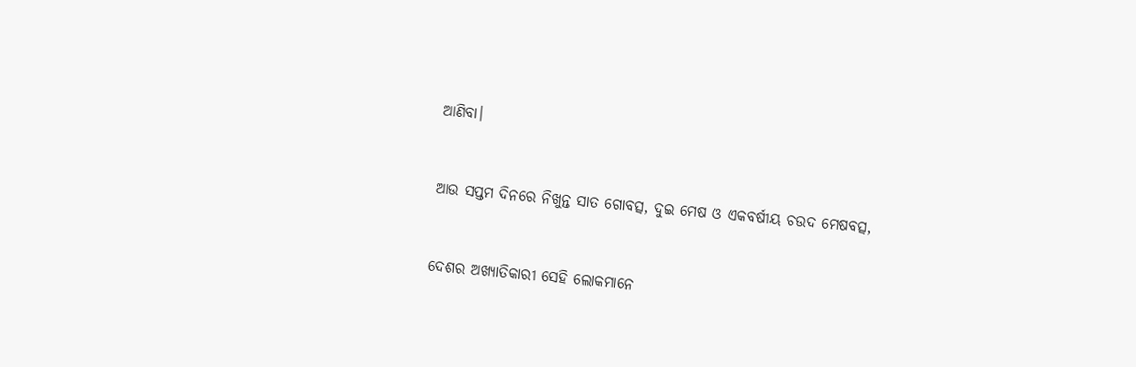ଆଣିବା।


ଆଉ ସପ୍ତମ ଦିନରେ ନିଖୁନ୍ତ ସାତ ଗୋବତ୍ସ, ଦୁଇ ମେଷ ଓ ଏକବର୍ଷୀୟ ଚଉଦ ମେଷବତ୍ସ,


ଦେଶର ଅଖ୍ୟାତିକାରୀ ସେହି ଲୋକମାନେ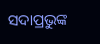ସଦାପ୍ରଭୁଙ୍କ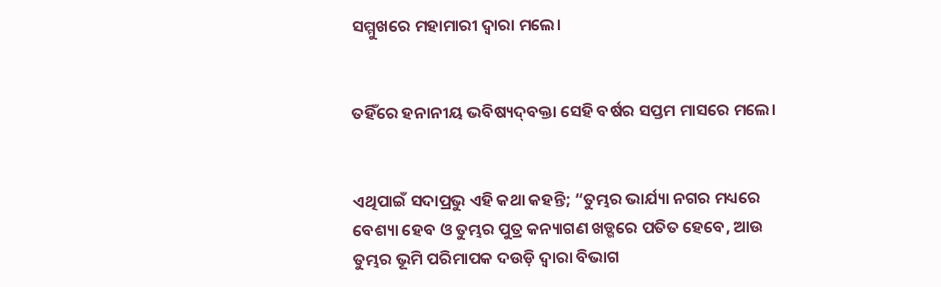ସମ୍ମୁଖରେ ମହାମାରୀ ଦ୍ୱାରା ମଲେ।


ତହିଁରେ ହନାନୀୟ ଭବିଷ୍ୟଦ୍‍ବକ୍ତା ସେହି ବର୍ଷର ସପ୍ତମ ମାସରେ ମଲେ।


ଏଥିପାଇଁ ସଦାପ୍ରଭୁ ଏହି କଥା କହନ୍ତି; “ତୁମ୍ଭର ଭାର୍ଯ୍ୟା ନଗର ମଧ୍ୟରେ ବେଶ୍ୟା ହେବ ଓ ତୁମ୍ଭର ପୁତ୍ର କନ୍ୟାଗଣ ଖଡ୍ଗରେ ପତିତ ହେବେ, ଆଉ ତୁମ୍ଭର ଭୂମି ପରିମାପକ ଦଉଡ଼ି ଦ୍ୱାରା ବିଭାଗ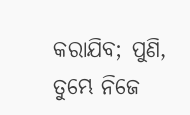କରାଯିବ; ପୁଣି, ତୁମ୍ଭେ ନିଜେ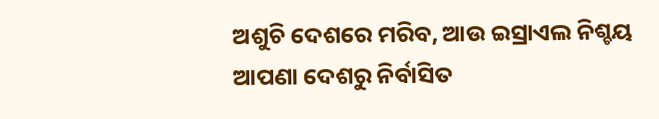ଅଶୁଚି ଦେଶରେ ମରିବ, ଆଉ ଇସ୍ରାଏଲ ନିଶ୍ଚୟ ଆପଣା ଦେଶରୁ ନିର୍ବାସିତ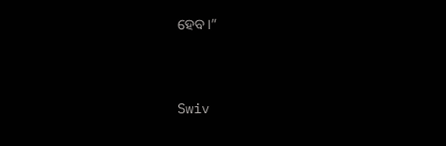ହେବ।”


Swiv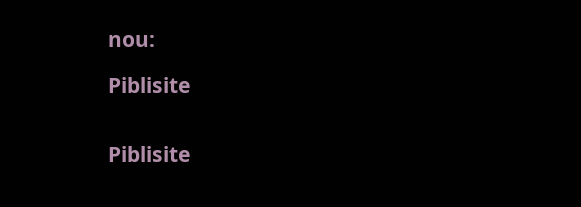nou:

Piblisite


Piblisite